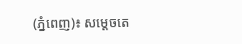(ភ្នំពេញ)៖ សម្ដេចតេ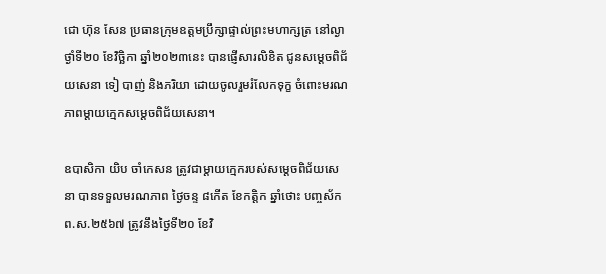ជោ ហ៊ុន សែន ប្រធានក្រុមឧត្តមប្រឹក្សាផ្ទាល់ព្រះមហាក្សត្រ នៅល្ងាថ្ងាំទី២០ ខែវិច្ឆិកា ឆ្នាំ២០២៣នេះ បានផ្ញើសារលិខិត ជូនសម្ដេចពិជ័យសេនា ទៀ បាញ់ និងភរិយា ដោយចូលរួមរំលែកទុក្ខ ចំពោះមរណភាពម្ដាយក្មេកសម្តេចពិជ័យសេនា។

ឧបាសិកា យិប ចាំកេសន ត្រូវជាម្តាយក្មេករបស់សម្តេចពិជ័យសេនា បានទទួលមរណភាព ថ្ងៃចន្ទ ៨កើត ខែកត្តិក ឆ្នាំថោះ បញ្ចស័ក ព.ស.២៥៦៧ ត្រូវនឹងថ្ងៃទី២០ ខែវិ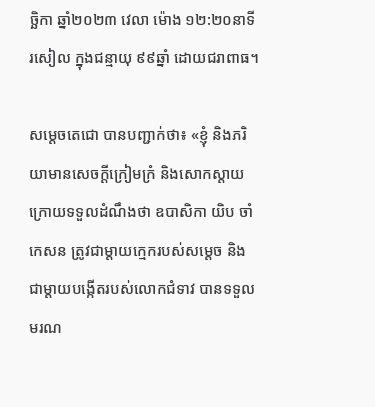ច្ឆិកា ឆ្នាំ២០២៣ វេលា ម៉ោង ១២:២០នាទី រសៀល ក្នុងជន្មាយុ ៩៩ឆ្នាំ ដោយជរាពាធ។

សម្តេចតេជោ បានបញ្ជាក់ថា៖ «ខ្ញុំ និងភរិយាមានសេចក្ដីក្រៀមក្រំ និងសោកស្តាយ ក្រោយទទួលដំណឹងថា ឧបាសិកា យិប ចាំកេសន ត្រូវជាម្តាយក្មេករបស់សម្តេច និងជាម្តាយបង្កើតរបស់លោកជំទាវ បានទទួលមរណ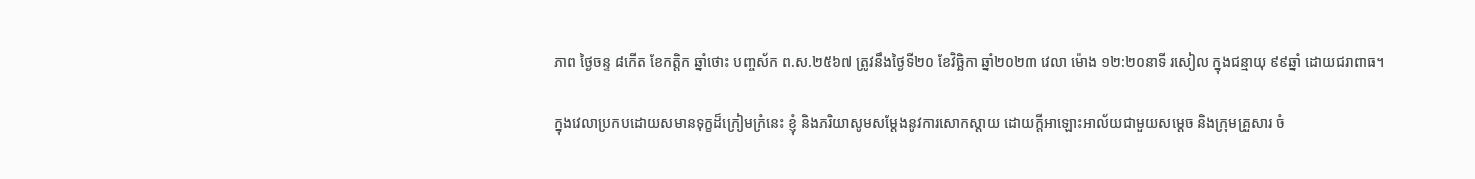ភាព ថ្ងៃចន្ទ ៨កើត ខែកត្តិក ឆ្នាំថោះ បញ្ចស័ក ព.ស.២៥៦៧ ត្រូវនឹងថ្ងៃទី២០ ខែវិច្ឆិកា ឆ្នាំ២០២៣ វេលា ម៉ោង ១២:២០នាទី រសៀល ក្នុងជន្មាយុ ៩៩ឆ្នាំ ដោយជរាពាធ។

ក្នុងវេលាប្រកបដោយសមានទុក្ខដ៏ក្រៀមក្រំនេះ ខ្ញុំ និងភរិយាសូមសម្តែងនូវការសោកស្តាយ ដោយក្តីអាឡោះអាល័យជាមួយសម្តេច និងក្រុមគ្រួសារ ចំ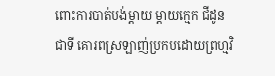ពោះការបាត់បង់ម្តាយ ម្តាយក្មេក ជីដូន ជាទី គោរពស្រឡាញ់ប្រកបដោយព្រហ្មវិ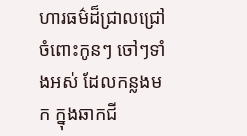ហារធម៌ដ៏ជ្រាលជ្រៅចំពោះកូនៗ ចៅៗទាំងអស់ ដែលកន្លងមក ក្នុងឆាកជី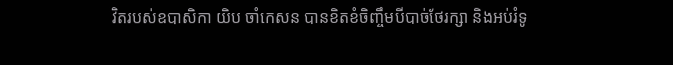វិតរបស់ឧបាសិកា យិប ចាំកេសន បានខិតខំចិញ្ចឹមបីបាច់ថែរក្សា និងអប់រំទូ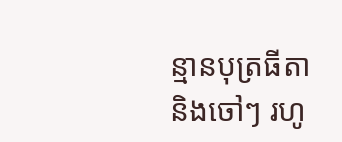ន្មានបុត្រធីតា និងចៅៗ រហូ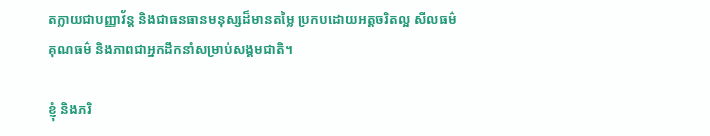តក្លាយជាបញ្ញាវ័ន្ត និងជាធនធានមនុស្សដ៏មានតម្លៃ ប្រកបដោយអត្តចរិតល្អ សីលធម៌ គុណធម៌ និងភាពជាអ្នកដឹកនាំសម្រាប់សង្គមជាតិ។

ខ្ញុំ និងភរិ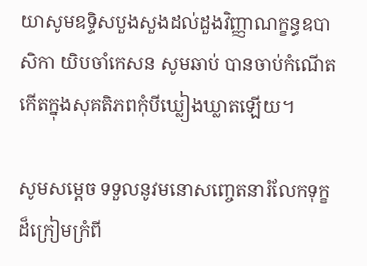យាសូមឧទ្ទិសបួងសួងដល់ដួងវិញ្ញាណក្ខន្ធឧបាសិកា យិបចាំកេសន សូមឆាប់ បានចាប់កំណើតកើតក្នុងសុគតិភពកុំបីឃ្លៀងឃ្លាតឡើយ។

សូមសម្តេច ទទួលនូវមនោសញ្ចេតនារំលែកទុក្ខដ៏ក្រៀមក្រំពី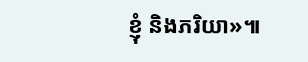ខ្ញុំ និងភរិយា»៕